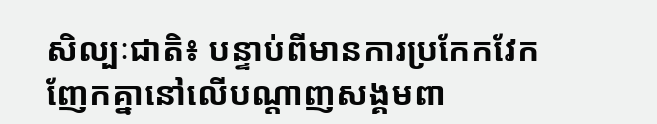សិល្បៈជាតិ៖ បន្ទាប់ពីមានការប្រកែកវែកញែកគ្នានៅលើបណ្ដាញសង្គមពា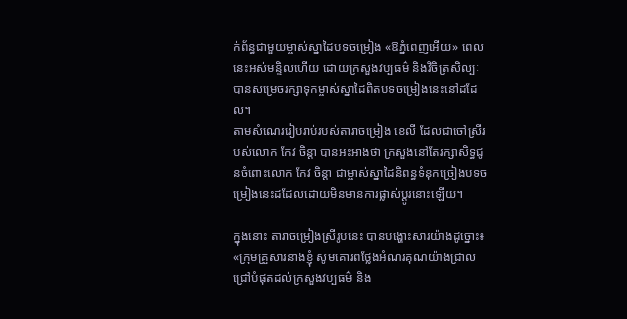ក់ព័ន្ធជាមួយម្ចាស់ស្នាដៃបទចម្រៀង «ឱភ្នំពេញអើយ» ពេលនេះអស់មន្ទិលហើយ ដោយក្រសួងវប្បធម៌ និងវិចិត្រសិល្បៈបានសម្រេចរក្សាទុកម្ចាស់ស្នាដៃពិតបទចម្រៀងនេះនៅដដែល។
តាមសំណេររៀបរាប់របស់តារាចម្រៀង ខេលី ដែលជាចៅស្រីរបស់លោក កែវ ចិន្តា បានអះអាងថា ក្រសួងនៅតែរក្សាសិទ្ធជូនចំពោះលោក កែវ ចិន្តា ជាម្ចាស់ស្នាដៃនិពន្ធទំនុកច្រៀងបទចម្រៀងនេះដដែលដោយមិនមានការផ្លាស់ប្ដូរនោះឡើយ។

ក្នុងនោះ តារាចម្រៀងស្រីរូបនេះ បានបង្ហោះសារយ៉ាងដូច្នោះ៖ «ក្រុមគ្រួសារនាងខ្ញុំ សូមគោរពថ្លែងអំណរគុណយ៉ាងជ្រាលជ្រៅបំផុតដល់ក្រសួងវប្បធម៌ និង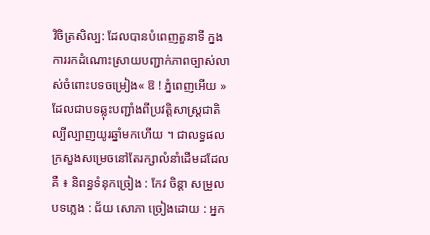វិចិត្រសិល្ប: ដែលបានបំពេញតួនាទី ក្នងការរកដំណោះស្រាយបញ្ជាក់ភាពច្បាស់លាស់ចំពោះបទចម្រៀង« ឱ ! ភ្នំពេញអើយ » ដែលជាបទឆ្លុះបញ្ជាំងពីប្រវត្តិសាស្ត្រជាតិល្បីល្បាញយូរឆ្នាំមកហើយ ។ ជាលទ្ធផល ក្រសួងសម្រេចនៅតែរក្សាលំនាំដើមដដែលគឺ ៖ និពន្ធទំនុកច្រៀង : កែវ ចិន្តា សម្រួលបទភ្លេង : ជ័យ សោភា ច្រៀងដោយ : អ្នក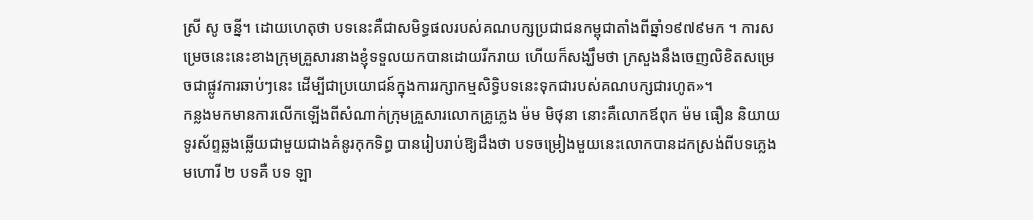ស្រី សូ ចន្នី។ ដោយហេតុថា បទនេះគឺជាសមិទ្ធផលរបស់គណបក្សប្រជាជនកម្ពុជាតាំងពីឆ្នាំ១៩៧៩មក ។ ការសម្រេចនេះនេះខាងក្រុមគ្រួសារនាងខ្ញុំទទួលយកបានដោយរីករាយ ហើយក៏សង្ឃឹមថា ក្រសួងនឹងចេញលិខិតសម្រេចជាផ្លូវការឆាប់ៗនេះ ដើម្បីជាប្រយោជន៍ក្នុងការរក្សាកម្មសិទ្ធិបទនេះទុកជារបស់គណបក្សជារហូត»។
កន្លងមកមានការលើកឡើងពីសំណាក់ក្រុមគ្រួសារលោកគ្រូភ្លេង ម៉ម មិថុនា នោះគឺលោកឪពុក ម៉ម ធឿន និយាយទូរស័ព្ទឆ្លងឆ្លើយជាមួយជាងគំនូរកុកទិព្ធ បានរៀបរាប់ឱ្យដឹងថា បទចម្រៀងមួយនេះលោកបានដកស្រង់ពីបទភ្លេងមហោរី ២ បទគឺ បទ ឡា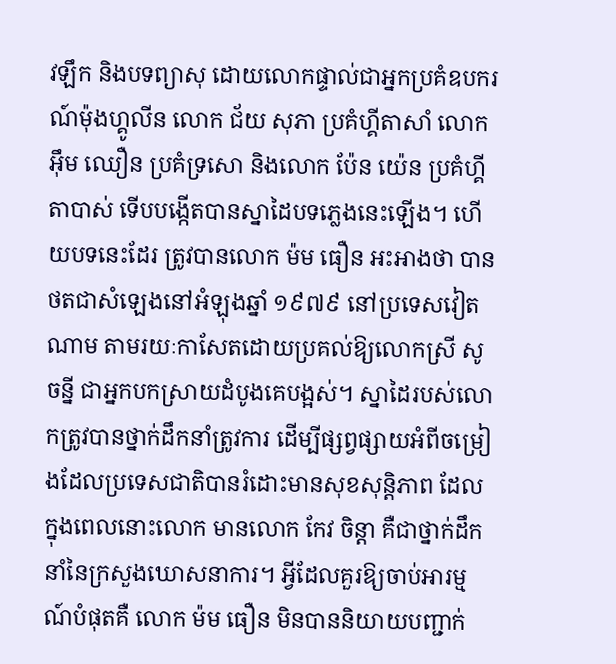វឡឹក និងបទព្យាសុ ដោយលោកផ្ទាល់ជាអ្នកប្រគំឧបករណ៍ម៉ុងហ្គូលីន លោក ជ័យ សុភា ប្រគំហ្គីតាសាំ លោក អ៊ឹម ឈឿន ប្រគំទ្រសោ និងលោក ប៉ែន យ៉េន ប្រគំហ្គីតាបាស់ ទើបបង្កើតបានស្នាដៃបទភ្លេងនេះឡើង។ ហើយបទនេះដែរ ត្រូវបានលោក ម៉ម ធឿន អះអាងថា បានថតជាសំឡេងនៅអំឡុងឆ្នាំ ១៩៧៩ នៅប្រទេសវៀតណាម តាមរយៈកាសែតដោយប្រគល់ឱ្យលោកស្រី សូ ចន្នី ជាអ្នកបកស្រាយដំបូងគេបង្អស់។ ស្នាដៃរបស់លោកត្រូវបានថ្នាក់ដឹកនាំត្រូវការ ដើម្បីផ្សព្វផ្សាយអំពីចម្រៀងដែលប្រទេសជាតិបានរំដោះមានសុខសុន្តិភាព ដែលក្នុងពេលនោះលោក មានលោក កែវ ចិន្តា គឺជាថ្នាក់ដឹកនាំនៃក្រសួងឃោសនាការ។ អ្វីដែលគួរឱ្យចាប់អារម្មណ៍បំផុតគឺ លោក ម៉ម ធឿន មិនបាននិយាយបញ្ជាក់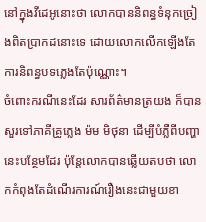នៅក្នុងវីដេអូនោះថា លោកបាននិពន្ធទំនុកច្រៀងពិតប្រាកដនោះទេ ដោយលោកលើកឡើងតែការនិពន្ធបទភ្លេងតែប៉ុណ្ណោះ។
ចំពោះករណីនេះដែរ សារព័ត៌មានត្រយង ក៏បានសួរទៅភាគីគ្រូភ្លេង ម៉ម មិថុនា ដើម្បីបំភ្លឺពីបញ្ហានេះបន្ថែមដែរ ប៉ុន្តែលោកបានឆ្លើយតបថា លោកកំពុងតែដំណើរការណ៍រឿងនេះជាមួយខា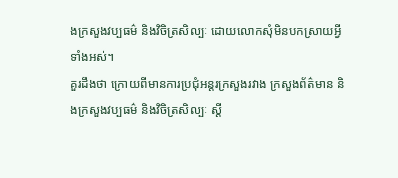ងក្រសួងវប្បធម៌ និងវិចិត្រសិល្បៈ ដោយលោកសុំមិនបកស្រាយអ្វីទាំងអស់។
គួរដឹងថា ក្រោយពីមានការប្រជុំអន្តរក្រសួងរវាង ក្រសួងព័ត៌មាន និងក្រសួងវប្បធម៌ និងវិចិត្រសិល្បៈ ស្ដី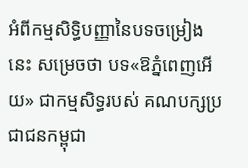អំពីកម្មសិទ្ធិបញ្ញានៃបទចម្រៀងនេះ សម្រេចថា បទ«ឱភ្នំពេញអើយ» ជាកម្មសិទ្ធរបស់ គណបក្សប្រជាជនកម្ពុជា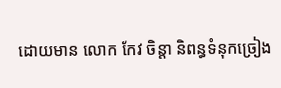ដោយមាន លោក កែវ ចិន្តា និពន្ធទំនុកច្រៀង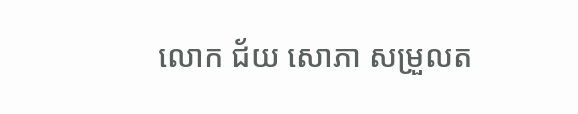លោក ជ័យ សោភា សម្រួលត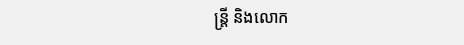ន្ត្រី និងលោក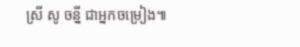ស្រី សូ ចន្នី ជាអ្នកចម្រៀង៕